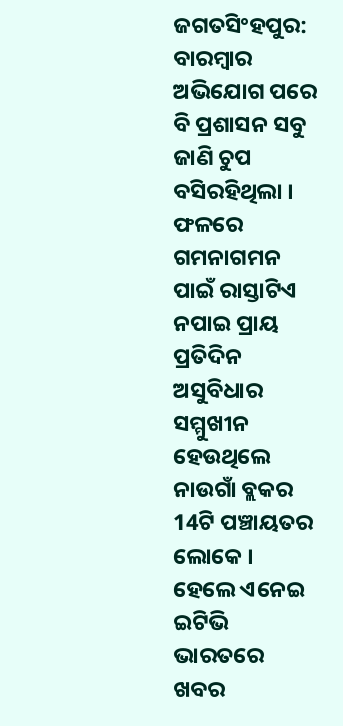ଜଗତସିଂହପୁର: ବାରମ୍ବାର ଅଭିଯୋଗ ପରେ ବି ପ୍ରଶାସନ ସବୁ ଜାଣି ଚୁପ ବସିରହିଥିଲା । ଫଳରେ ଗମନାଗମନ ପାଇଁ ରାସ୍ତାଟିଏ ନପାଇ ପ୍ରାୟ ପ୍ରତିଦିନ ଅସୁବିଧାର ସମ୍ମୁଖୀନ ହେଉଥିଲେ ନାଉଗାଁ ବ୍ଲକର 14ଟି ପଞ୍ଚାୟତର ଲୋକେ । ହେଲେ ଏନେଇ ଇଟିଭି ଭାରତରେ ଖବର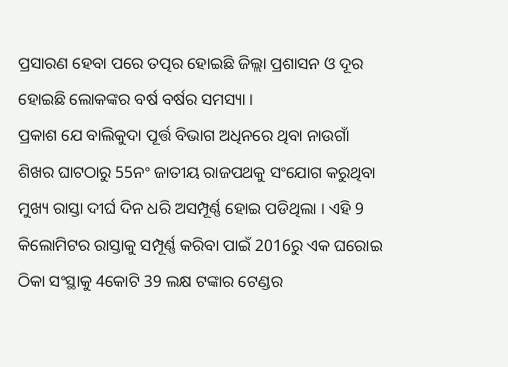ପ୍ରସାରଣ ହେବା ପରେ ତତ୍ପର ହୋଇଛି ଜିଲ୍ଲା ପ୍ରଶାସନ ଓ ଦୂର ହୋଇଛି ଲୋକଙ୍କର ବର୍ଷ ବର୍ଷର ସମସ୍ୟା ।
ପ୍ରକାଶ ଯେ ବାଲିକୁଦା ପୂର୍ତ୍ତ ବିଭାଗ ଅଧିନରେ ଥିବା ନାଉଗାଁ ଶିଖର ଘାଟଠାରୁ 55ନଂ ଜାତୀୟ ରାଜପଥକୁ ସଂଯୋଗ କରୁଥିବା ମୁଖ୍ୟ ରାସ୍ତା ଦୀର୍ଘ ଦିନ ଧରି ଅସମ୍ପୂର୍ଣ୍ଣ ହୋଇ ପଡିଥିଲା । ଏହି 9 କିଲୋମିଟର ରାସ୍ତାକୁ ସମ୍ପୂର୍ଣ୍ଣ କରିବା ପାଇଁ 2016ରୁ ଏକ ଘରୋଇ ଠିକା ସଂସ୍ଥାକୁ 4କୋଟି 39 ଲକ୍ଷ ଟଙ୍କାର ଟେଣ୍ଡର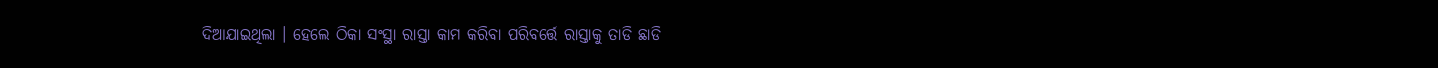ଦିଆଯାଇଥିଲା । ହେଲେ ଠିକା ସଂସ୍ଥା ରାସ୍ତା କାମ କରିବା ପରିବର୍ତ୍ତେ ରାସ୍ତାକୁ ତାଡି ଛାଡି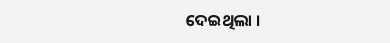ଦେଇଥିଲା ।